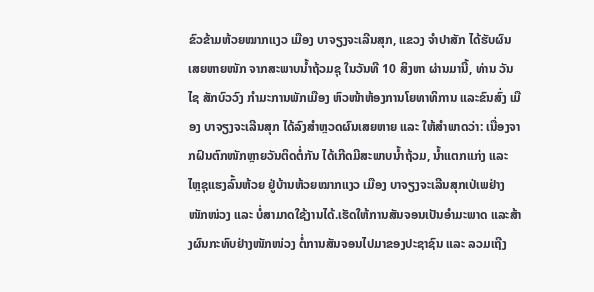ຂົວຂ້າມຫ້ວຍໝາກແງວ ເມືອງ ບາຈຽງຈະເລີນສຸກ, ແຂວງ ຈຳປາສັກ ໄດ້ຮັບຜົນເສຍຫາຍໜັກ ຈາກສະພາບນໍ້າຖ້ວມຊຸ ໃນວັນທີ 10 ສິງຫາ ຜ່ານມານີ້, ທ່ານ ວັນໄຊ ສັກບົວວົງ ກຳມະການພັກເມືອງ ຫົວໜ້າຫ້ອງການໂຍທາທິການ ແລະຂົນສົ່ງ ເມືອງ ບາຈຽງຈະເລີນສຸກ ໄດ້ລົງສຳຫຼວດຜົນເສຍຫາຍ ແລະ ໃຫ້ສຳພາດວ່າ: ເນື່ອງຈາກຝົນຕົກໜັກຫຼາຍວັນຕິດຕໍ່ກັນ ໄດ້ເກີດມີສະພາບນໍ້າຖ້ວມ, ນໍ້າແຕກແກ່ງ ແລະ ໄຫຼຊຸແຮງລົ້ນຫ້ວຍ ຢູ່ບ້ານຫ້ວຍໝາກແງວ ເມືອງ ບາຈຽງຈະເລີນສຸກເປ່ເພຢ່າງໜັກໜ່ວງ ແລະ ບໍ່ສາມາດໃຊ້ງານໄດ້.ເຮັດໃຫ້ການສັນຈອນເປັນອຳມະພາດ ແລະສ້າງຜົນກະທົບຢ່າງໜັກໜ່ວງ ຕໍ່ການສັນຈອນໄປມາຂອງປະຊາຊົນ ແລະ ລວມເຖີງ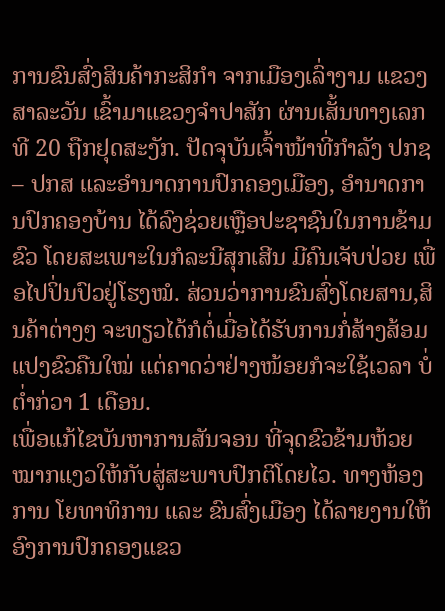ການຂົນສົ່ງສິນຄ້າກະສິກຳ ຈາກເມືອງເລົ່າງາມ ແຂວງສາລະວັນ ເຂົ້າມາແຂວງຈຳປາສັກ ຜ່ານເສັ້ນທາງເລກທີ 20 ຖືກຢຸດສະງັກ. ປັດຈຸບັນເຈົ້າໜ້າທີ່ກຳລັງ ປກຊ – ປກສ ແລະອຳນາດການປົກຄອງເມືອງ, ອຳນາດການປົກຄອງບ້ານ ໄດ້ລົງຊ່ວຍເຫຼືອປະຊາຊົນໃນການຂ້າມຂົວ ໂດຍສະເພາະໃນກໍລະນີສຸກເສີນ ມີຄົນເຈັບປ່ວຍ ເພື່ອໄປປິ່ນປົວຢູ່ໂຮງໝໍ. ສ່ວນວ່າການຂົນສົ່ງໂດຍສານ,ສິນຄ້າຕ່າງໆ ຈະທຽວໄດ້ກໍຕໍ່ເມື່ອໄດ້ຮັບການກໍ່ສ້າງສ້ອມແປງຂົວຄືນໃໝ່ ແຕ່ຄາດວ່າຢ່າງໜ້ອຍກໍຈະໃຊ້ເວລາ ບໍ່ຕໍ່າກ່ວາ 1 ເດືອນ.
ເພື່ອແກ້ໄຂບັນຫາການສັນຈອນ ທີ່ຈຸດຂົວຂ້າມຫ້ວຍໝາກແງວໃຫ້ກັບສູ່ສະພາບປົກຕິໂດຍໄວ. ທາງຫ້ອງການ ໂຍທາທິການ ແລະ ຂົນສົ່ງເມືອງ ໄດ້ລາຍງານໃຫ້ອົງການປົກຄອງແຂວ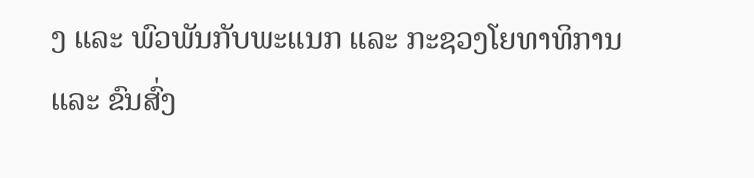ງ ແລະ ພົວພັນກັບພະແນກ ແລະ ກະຊວງໂຍທາທິການ ແລະ ຂົນສົ່ງ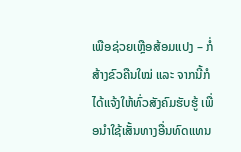ເພືອຊ່ວຍເຫຼືອສ້ອມແປງ – ກໍ່ສ້າງຂົວຄືນໃໝ່ ແລະ ຈາກນີ້ກໍໄດ້ແຈ້ງໃຫ້ທົ່ວສັງຄົມຮັບຮູ້ ເພື່ອນຳໃຊ້ເສັ້ນທາງອື່ນທົດແທນ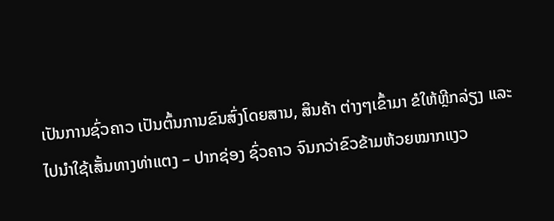ເປັນການຊົ່ວຄາວ ເປັນຕົ້ນການຂົນສົ່ງໂດຍສານ, ສິນຄ້າ ຕ່າງໆເຂົ້າມາ ຂໍໃຫ້ຫຼີກລ່ຽງ ແລະ ໄປນຳໃຊ້ເສັ້ນທາງທ່າແຕງ – ປາກຊ່ອງ ຊົ່ວຄາວ ຈົນກວ່າຂົວຂ້າມຫ້ວຍໝາກແງວ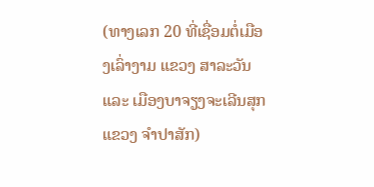(ທາງເລກ 20 ທີ່ເຊື່ອມຕໍ່ເມືອງເລົ່າງາມ ແຂວງ ສາລະວັນ ແລະ ເມືອງບາຈຽງຈະເລີນສຸກ ແຂວງ ຈຳປາສັກ)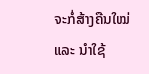ຈະກໍ່ສ້າງຄືນໃໝ່ ແລະ ນຳໃຊ້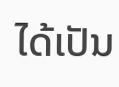ໄດ້ເປັນ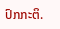ປົກກະຕິ.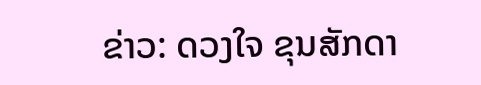ຂ່າວ: ດວງໃຈ ຂຸນສັກດາ